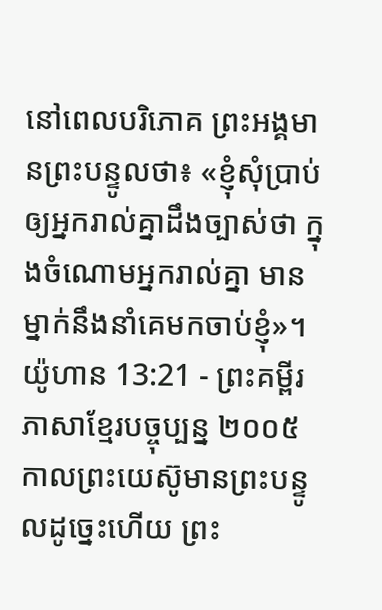នៅពេលបរិភោគ ព្រះអង្គមានព្រះបន្ទូលថា៖ «ខ្ញុំសុំប្រាប់ឲ្យអ្នករាល់គ្នាដឹងច្បាស់ថា ក្នុងចំណោមអ្នករាល់គ្នា មានម្នាក់នឹងនាំគេមកចាប់ខ្ញុំ»។
យ៉ូហាន 13:21 - ព្រះគម្ពីរភាសាខ្មែរបច្ចុប្បន្ន ២០០៥ កាលព្រះយេស៊ូមានព្រះបន្ទូលដូច្នេះហើយ ព្រះ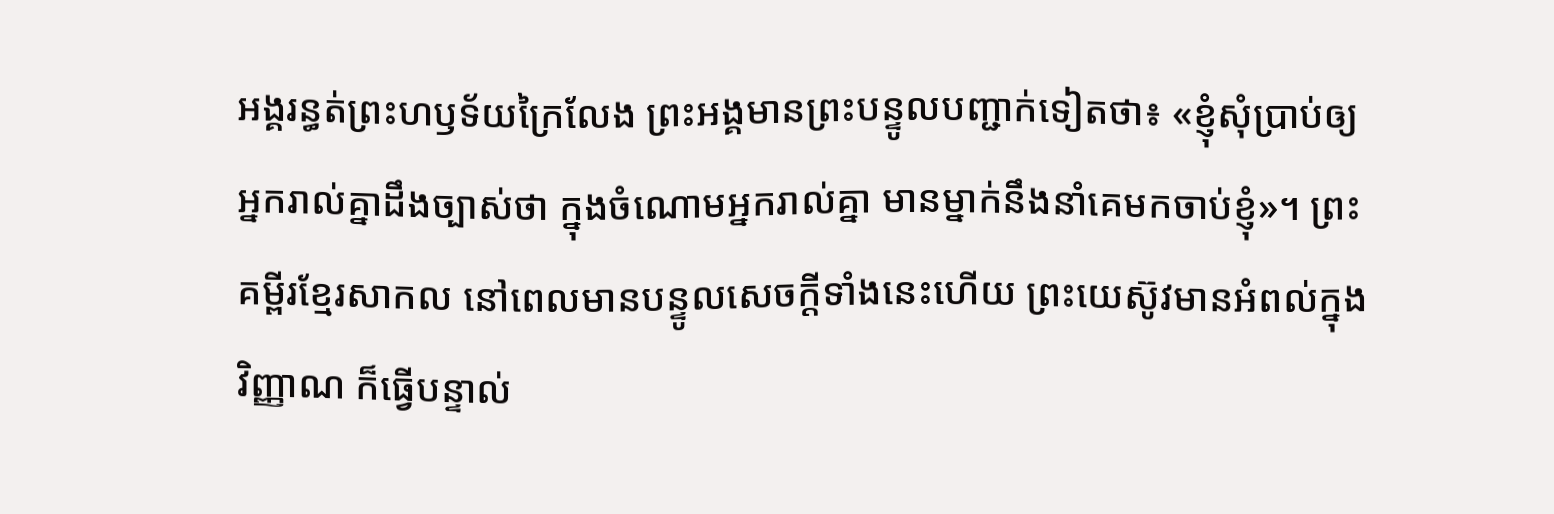អង្គរន្ធត់ព្រះហឫទ័យក្រៃលែង ព្រះអង្គមានព្រះបន្ទូលបញ្ជាក់ទៀតថា៖ «ខ្ញុំសុំប្រាប់ឲ្យអ្នករាល់គ្នាដឹងច្បាស់ថា ក្នុងចំណោមអ្នករាល់គ្នា មានម្នាក់នឹងនាំគេមកចាប់ខ្ញុំ»។ ព្រះគម្ពីរខ្មែរសាកល នៅពេលមានបន្ទូលសេចក្ដីទាំងនេះហើយ ព្រះយេស៊ូវមានអំពល់ក្នុងវិញ្ញាណ ក៏ធ្វើបន្ទាល់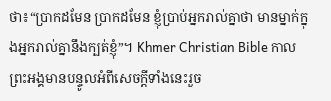ថា៖“ប្រាកដមែន ប្រាកដមែន ខ្ញុំប្រាប់អ្នករាល់គ្នាថា មានម្នាក់ក្នុងអ្នករាល់គ្នានឹងក្បត់ខ្ញុំ”។ Khmer Christian Bible កាលព្រះអង្គមានបន្ទូលអំពីសេចក្ដីទាំងនេះរួច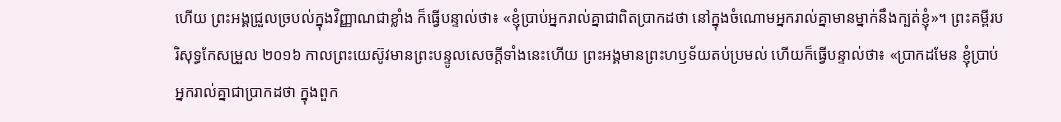ហើយ ព្រះអង្គជ្រួលច្របល់ក្នុងវិញ្ញាណជាខ្លាំង ក៏ធ្វើបន្ទាល់ថា៖ «ខ្ញុំប្រាប់អ្នករាល់គ្នាជាពិតប្រាកដថា នៅក្នុងចំណោមអ្នករាល់គ្នាមានម្នាក់នឹងក្បត់ខ្ញុំ»។ ព្រះគម្ពីរបរិសុទ្ធកែសម្រួល ២០១៦ កាលព្រះយេស៊ូវមានព្រះបន្ទូលសេចក្ដីទាំងនេះហើយ ព្រះអង្គមានព្រះហឫទ័យតប់ប្រមល់ ហើយក៏ធ្វើបន្ទាល់ថា៖ «ប្រាកដមែន ខ្ញុំប្រាប់អ្នករាល់គ្នាជាប្រាកដថា ក្នុងពួក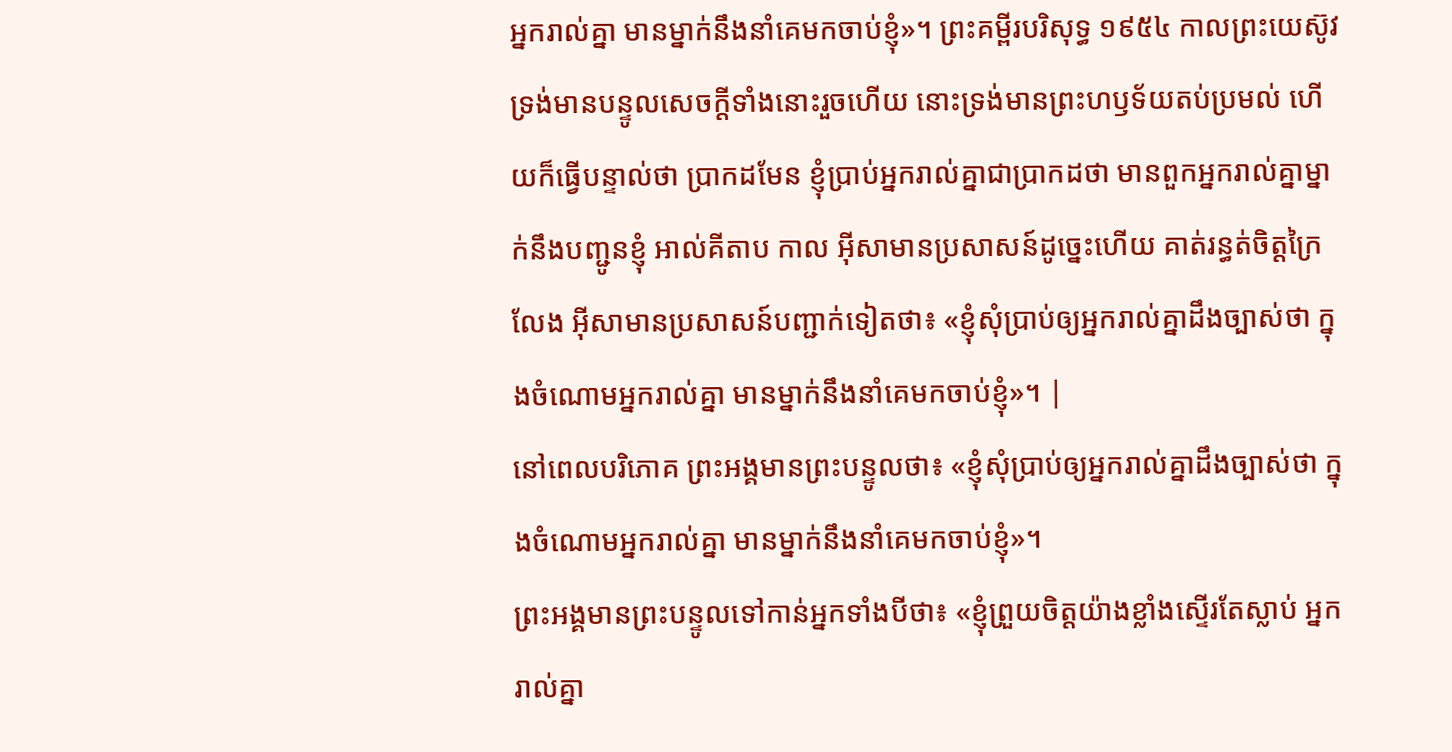អ្នករាល់គ្នា មានម្នាក់នឹងនាំគេមកចាប់ខ្ញុំ»។ ព្រះគម្ពីរបរិសុទ្ធ ១៩៥៤ កាលព្រះយេស៊ូវ ទ្រង់មានបន្ទូលសេចក្ដីទាំងនោះរួចហើយ នោះទ្រង់មានព្រះហឫទ័យតប់ប្រមល់ ហើយក៏ធ្វើបន្ទាល់ថា ប្រាកដមែន ខ្ញុំប្រាប់អ្នករាល់គ្នាជាប្រាកដថា មានពួកអ្នករាល់គ្នាម្នាក់នឹងបញ្ជូនខ្ញុំ អាល់គីតាប កាល អ៊ីសាមានប្រសាសន៍ដូច្នេះហើយ គាត់រន្ធត់ចិត្តក្រៃលែង អ៊ីសាមានប្រសាសន៍បញ្ជាក់ទៀតថា៖ «ខ្ញុំសុំប្រាប់ឲ្យអ្នករាល់គ្នាដឹងច្បាស់ថា ក្នុងចំណោមអ្នករាល់គ្នា មានម្នាក់នឹងនាំគេមកចាប់ខ្ញុំ»។ |
នៅពេលបរិភោគ ព្រះអង្គមានព្រះបន្ទូលថា៖ «ខ្ញុំសុំប្រាប់ឲ្យអ្នករាល់គ្នាដឹងច្បាស់ថា ក្នុងចំណោមអ្នករាល់គ្នា មានម្នាក់នឹងនាំគេមកចាប់ខ្ញុំ»។
ព្រះអង្គមានព្រះបន្ទូលទៅកាន់អ្នកទាំងបីថា៖ «ខ្ញុំព្រួយចិត្តយ៉ាងខ្លាំងស្ទើរតែស្លាប់ អ្នករាល់គ្នា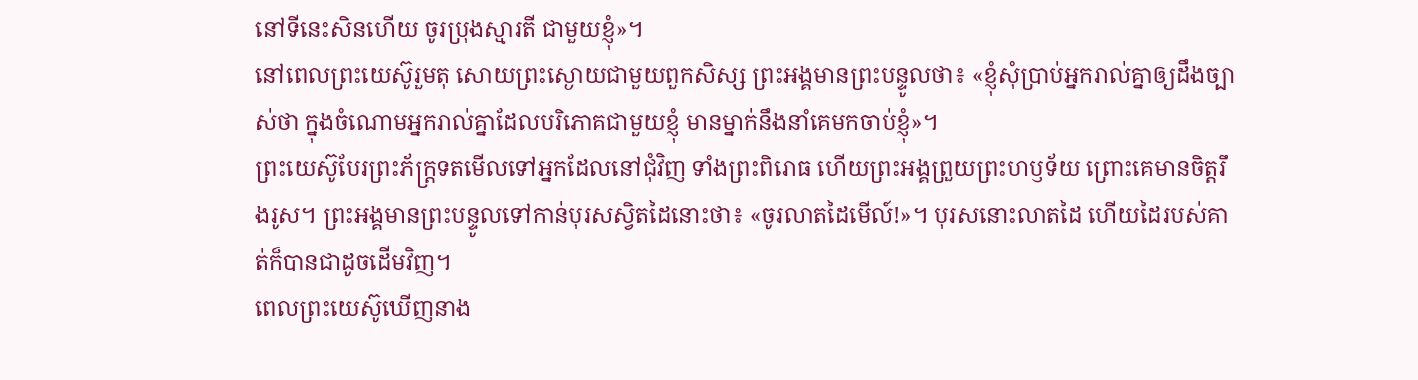នៅទីនេះសិនហើយ ចូរប្រុងស្មារតី ជាមួយខ្ញុំ»។
នៅពេលព្រះយេស៊ូរួមតុ សោយព្រះស្ងោយជាមួយពួកសិស្ស ព្រះអង្គមានព្រះបន្ទូលថា៖ «ខ្ញុំសុំប្រាប់អ្នករាល់គ្នាឲ្យដឹងច្បាស់ថា ក្នុងចំណោមអ្នករាល់គ្នាដែលបរិភោគជាមួយខ្ញុំ មានម្នាក់នឹងនាំគេមកចាប់ខ្ញុំ»។
ព្រះយេស៊ូបែរព្រះភ័ក្ត្រទតមើលទៅអ្នកដែលនៅជុំវិញ ទាំងព្រះពិរោធ ហើយព្រះអង្គព្រួយព្រះហឫទ័យ ព្រោះគេមានចិត្តរឹងរូស។ ព្រះអង្គមានព្រះបន្ទូលទៅកាន់បុរសស្វិតដៃនោះថា៖ «ចូរលាតដៃមើល៍!»។ បុរសនោះលាតដៃ ហើយដៃរបស់គាត់ក៏បានជាដូចដើមវិញ។
ពេលព្រះយេស៊ូឃើញនាង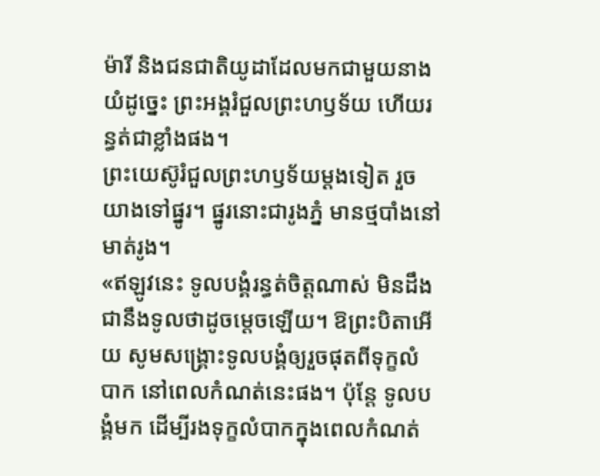ម៉ារី និងជនជាតិយូដាដែលមកជាមួយនាង យំដូច្នេះ ព្រះអង្គរំជួលព្រះហឫទ័យ ហើយរន្ធត់ជាខ្លាំងផង។
ព្រះយេស៊ូរំជួលព្រះហឫទ័យម្ដងទៀត រួចយាងទៅផ្នូរ។ ផ្នូរនោះជារូងភ្នំ មានថ្មបាំងនៅមាត់រូង។
«ឥឡូវនេះ ទូលបង្គំរន្ធត់ចិត្តណាស់ មិនដឹងជានឹងទូលថាដូចម្ដេចឡើយ។ ឱព្រះបិតាអើយ សូមសង្គ្រោះទូលបង្គំឲ្យរួចផុតពីទុក្ខលំបាក នៅពេលកំណត់នេះផង។ ប៉ុន្តែ ទូលបង្គំមក ដើម្បីរងទុក្ខលំបាកក្នុងពេលកំណត់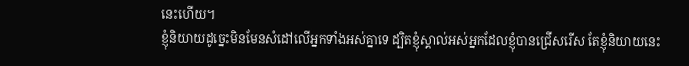នេះហើយ។
ខ្ញុំនិយាយដូច្នេះមិនមែនសំដៅលើអ្នកទាំងអស់គ្នាទេ ដ្បិតខ្ញុំស្គាល់អស់អ្នកដែលខ្ញុំបានជ្រើសរើស តែខ្ញុំនិយាយនេះ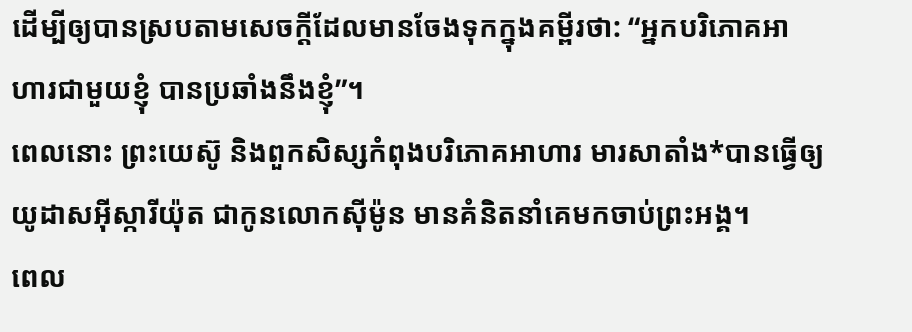ដើម្បីឲ្យបានស្របតាមសេចក្ដីដែលមានចែងទុកក្នុងគម្ពីរថា: “អ្នកបរិភោគអាហារជាមួយខ្ញុំ បានប្រឆាំងនឹងខ្ញុំ”។
ពេលនោះ ព្រះយេស៊ូ និងពួកសិស្សកំពុងបរិភោគអាហារ មារសាតាំង*បានធ្វើឲ្យយូដាសអ៊ីស្ការីយ៉ុត ជាកូនលោកស៊ីម៉ូន មានគំនិតនាំគេមកចាប់ព្រះអង្គ។
ពេល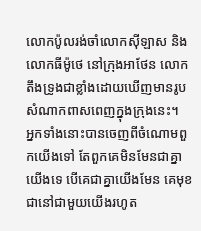លោកប៉ូលរង់ចាំលោកស៊ីឡាស និងលោកធីម៉ូថេ នៅក្រុងអាថែន លោកតឹងទ្រូងជាខ្លាំងដោយឃើញមានរូបសំណាកពាសពេញក្នុងក្រុងនេះ។
អ្នកទាំងនោះបានចេញពីចំណោមពួកយើងទៅ តែពួកគេមិនមែនជាគ្នាយើងទេ បើគេជាគ្នាយើងមែន គេមុខជានៅជាមួយយើងរហូត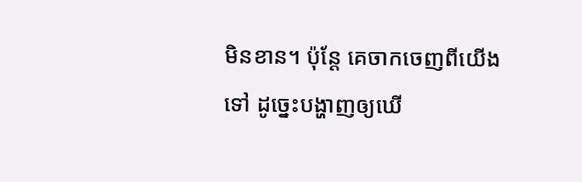មិនខាន។ ប៉ុន្តែ គេចាកចេញពីយើងទៅ ដូច្នេះបង្ហាញឲ្យឃើ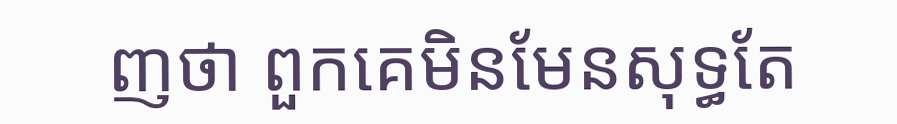ញថា ពួកគេមិនមែនសុទ្ធតែ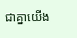ជាគ្នាយើង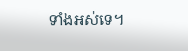ទាំងអស់ទេ។